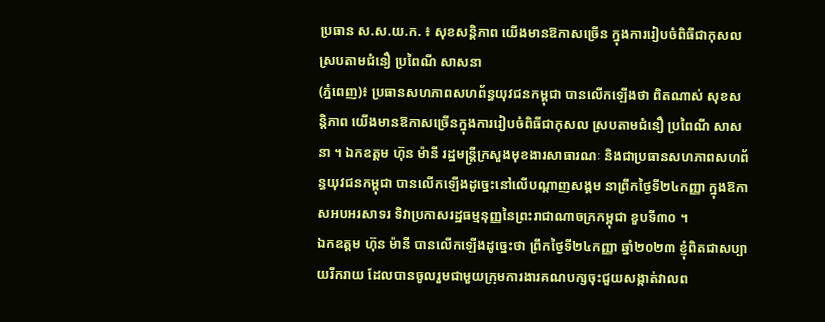ប្រធាន ស.ស.យ.ក. ៖ សុខសន្តិភាព យើងមានឱកាសច្រើន ក្នុងការរៀបចំពិធីជាកុសល ស្របតាមជំនឿ ប្រពៃណី សាសនា
(ភ្នំពេញ)៖ ប្រធានសហភាពសហព័ន្ធយុវជនកម្ពុជា បានលើកឡើងថា ពិតណាស់ សុខសន្តិភាព យើងមានឱកាសច្រើនក្នុងការរៀបចំពិធីជាកុសល ស្របតាមជំនឿ ប្រពៃណី សាសនា ។ ឯកឧត្តម ហ៊ុន ម៉ានី រដ្ឋមន្ត្រីក្រសួងមុខងារសាធារណៈ និងជាប្រធានសហភាពសហព័ន្ធយុវជនកម្ពុជា បានលើកឡើងដូច្នេះនៅលើបណ្ដាញសង្គម នាព្រឹកថ្ងៃទី២៤កញ្ញា ក្នុងឱកាសអបអរសាទរ ទិវាប្រកាសរដ្ឋធម្មនុញ្ញនៃព្រះរាជាណាចក្រកម្ពុជា ខួបទី៣០ ។
ឯកឧត្តម ហ៊ុន ម៉ានី បានលើកឡើងដូច្នេះថា ព្រឹកថ្ងៃទី២៤កញ្ញា ឆ្នាំ២០២៣ ខ្ញុំពិតជាសប្បាយរីករាយ ដែលបានចូលរួមជាមួយក្រុមការងារគណបក្សចុះជួយសង្កាត់វាលព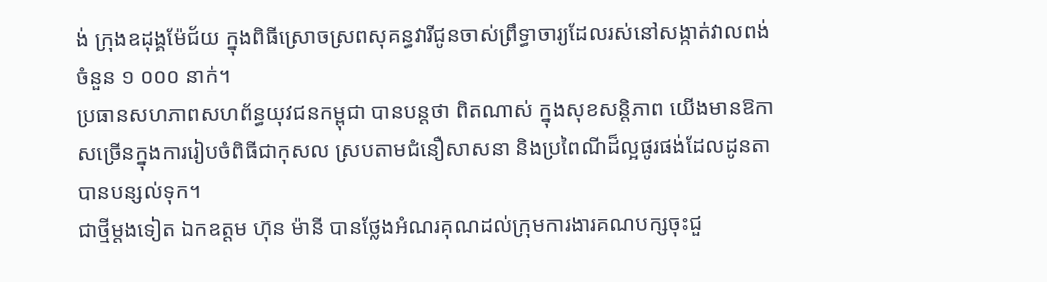ង់ ក្រុងឧដុង្គម៉ែជ័យ ក្នុងពិធីស្រោចស្រពសុគន្ធវារីជូនចាស់ព្រឹទ្ធាចារ្យដែលរស់នៅសង្កាត់វាលពង់ ចំនួន ១ ០០០ នាក់។
ប្រធានសហភាពសហព័ន្ធយុវជនកម្ពុជា បានបន្តថា ពិតណាស់ ក្នុងសុខសន្តិភាព យើងមានឱកាសច្រើនក្នុងការរៀបចំពិធីជាកុសល ស្របតាមជំនឿសាសនា និងប្រពៃណីដ៏ល្អផូរផង់ដែលដូនតាបានបន្សល់ទុក។
ជាថ្មីម្តងទៀត ឯកឧត្តម ហ៊ុន ម៉ានី បានថ្លែងអំណរគុណដល់ក្រុមការងារគណបក្សចុះជួ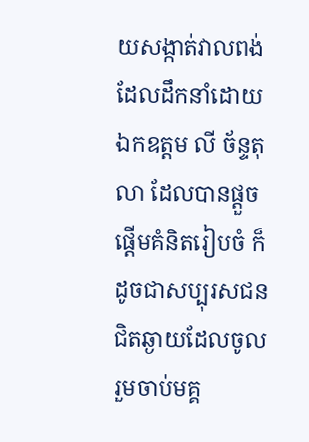យសង្កាត់វាលពង់ ដែលដឹកនាំដោយ ឯកឧត្តម លី ច័ន្ទតុលា ដែលបានផ្តួចផ្តើមគំនិតរៀបចំ ក៏ដូចជាសប្បុរសជនជិតឆ្ងាយដែលចូលរួមចាប់មគ្គ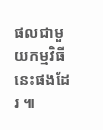ផលជាមួយកម្មវិធីនេះផងដែរ ៕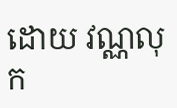ដោយ វណ្ណលុក